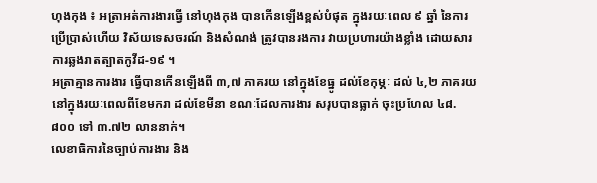ហុងកុង ៖ អត្រាអត់ការងារធ្វើ នៅហុងកុង បានកើនឡើងខ្ពស់បំផុត ក្នុងរយៈពេល ៩ ឆ្នាំ នៃការប្រើប្រាស់ហើយ វិស័យទេសចរណ៍ និងសំណង់ ត្រូវបានរងការ វាយប្រហារយ៉ាងខ្លាំង ដោយសារការឆ្លងរាតត្បាតកូវីដ-១៩ ។
អត្រាគ្មានការងារ ធ្វើបានកើនឡើងពី ៣,៧ ភាគរយ នៅក្នុងខែធ្នូ ដល់ខែកុម្ភៈ ដល់ ៤,២ ភាគរយ នៅក្នុងរយៈពេលពីខែមករា ដល់ខែមីនា ខណៈដែលការងារ សរុបបានធ្លាក់ ចុះប្រហែល ៤៨.៨០០ ទៅ ៣.៧២ លាននាក់។
លេខាធិការនៃច្បាប់ការងារ និង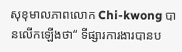សុខុមាលភាពលោក Chi-kwong បានលើកឡើងថា“ ទីផ្សារការងារបានប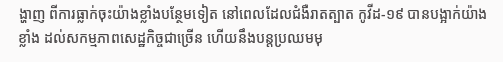ង្ហាញ ពីការធ្លាក់ចុះយ៉ាងខ្លាំងបន្ថែមទៀត នៅពេលដែលជំងឺរាតត្បាត កូវីដ-១៩ បានបង្អាក់យ៉ាងខ្លាំង ដល់សកម្មភាពសេដ្ឋកិច្ចជាច្រើន ហើយនឹងបន្តប្រឈមមុ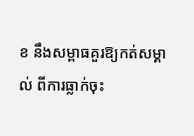ខ នឹងសម្ពាធគួរឱ្យកត់សម្គាល់ ពីការធ្លាក់ចុះ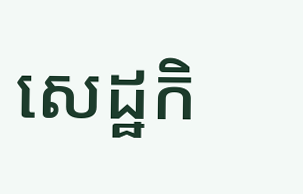សេដ្ឋកិ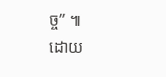ច្ច” ៕
ដោយ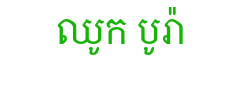ឈូក បូរ៉ា